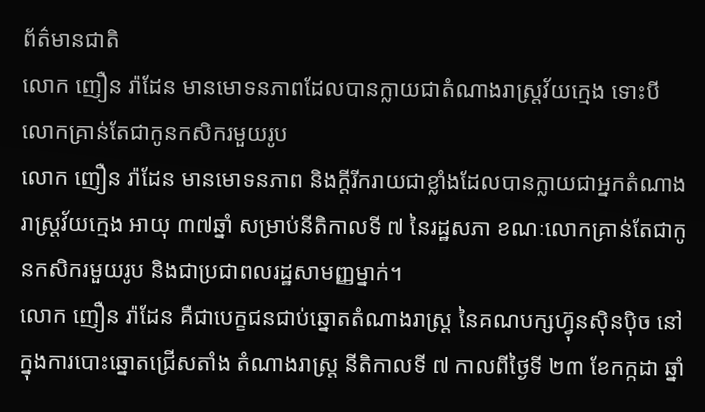ព័ត៌មានជាតិ
លោក ញឿន រ៉ាដែន មានមោទនភាពដែលបានក្លាយជាតំណាងរាស្រ្តវ័យក្មេង ទោះបីលោកគ្រាន់តែជាកូនកសិករមួយរូប
លោក ញឿន រ៉ាដែន មានមោទនភាព និងក្ដីរីករាយជាខ្លាំងដែលបានក្លាយជាអ្នកតំណាងរាស្រ្ដវ័យក្មេង អាយុ ៣៧ឆ្នាំ សម្រាប់នីតិកាលទី ៧ នៃរដ្ឋសភា ខណៈលោកគ្រាន់តែជាកូនកសិករមួយរូប និងជាប្រជាពលរដ្ឋសាមញ្ញម្នាក់។
លោក ញឿន រ៉ាដែន គឺជាបេក្ខជនជាប់ឆ្នោតតំណាងរាស្រ្ដ នៃគណបក្សហ៊្វុនស៊ិនប៉ិច នៅក្នុងការបោះឆ្នោតជ្រើសតាំង តំណាងរាស្រ្ដ នីតិកាលទី ៧ កាលពីថ្ងៃទី ២៣ ខែកក្កដា ឆ្នាំ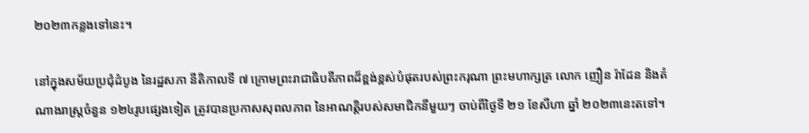២០២៣កន្លងទៅនេះ។

នៅក្នុងសម័យប្រជុំដំបូង នៃរដ្ឋសភា នីតិកាលទី ៧ ក្រោមព្រះរាជាធិបតីភាពដ៏ខ្ពង់ខ្ពស់បំផុតរបស់ព្រះករុណា ព្រះមហាក្សត្រ លោក ញឿន រ៉ាដែន និងតំណាងរាស្រ្ដចំនួន ១២៤រូបផ្សេងទៀត ត្រូវបានប្រកាសសុពលភាព នៃអាណត្តិរបស់សមាជិកនីមួយៗ ចាប់ពីថ្ងៃទី ២១ ខែសីហា ឆ្នាំ ២០២៣នេះតទៅ។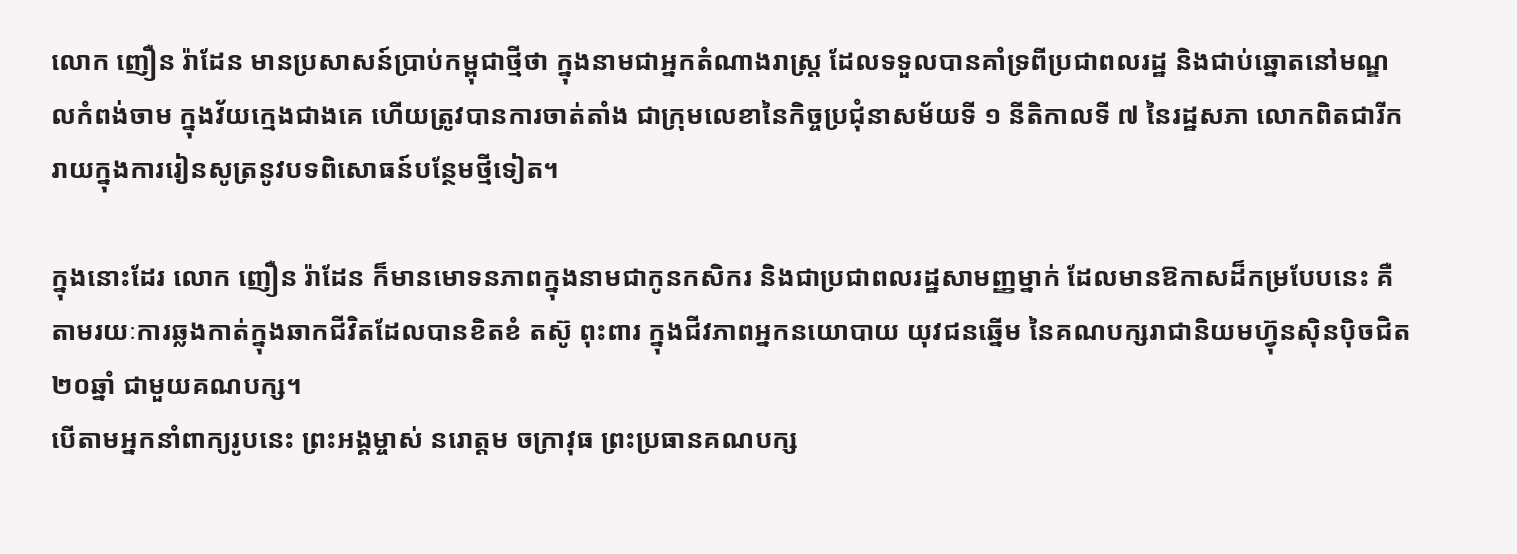លោក ញឿន រ៉ាដែន មានប្រសាសន៍ប្រាប់កម្ពុជាថ្មីថា ក្នុងនាមជាអ្នកតំណាងរាស្ត្រ ដែលទទួលបានគាំទ្រពីប្រជាពលរដ្ឋ និងជាប់ឆ្នោតនៅមណ្ឌលកំពង់ចាម ក្នុងវ័យក្មេងជាងគេ ហើយត្រូវបានការចាត់តាំង ជាក្រុមលេខានៃកិច្ចប្រជុំនាសម័យទី ១ នីតិកាលទី ៧ នៃរដ្ឋសភា លោកពិតជារីករាយក្នុងការរៀនសូត្រនូវបទពិសោធន៍បន្ថែមថ្មីទៀត។

ក្នុងនោះដែរ លោក ញឿន រ៉ាដែន ក៏មានមោទនភាពក្នុងនាមជាកូនកសិករ និងជាប្រជាពលរដ្ឋសាមញ្ញម្នាក់ ដែលមានឱកាសដ៏កម្របែបនេះ គឺតាមរយៈការឆ្លងកាត់ក្នុងឆាកជីវិតដែលបានខិតខំ តស៊ូ ពុះពារ ក្នុងជីវភាពអ្នកនយោបាយ យុវជនឆ្នើម នៃគណបក្សរាជានិយមហ៊្វុនស៊ិនប៉ិចជិត ២០ឆ្នាំ ជាមួយគណបក្ស។
បើតាមអ្នកនាំពាក្យរូបនេះ ព្រះអង្គម្ចាស់ នរោត្តម ចក្រាវុធ ព្រះប្រធានគណបក្ស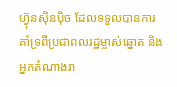ហ៊្វុនស៊ិនប៉ិច ដែលទទួលបានការគាំទ្រពីប្រជាពលរដ្ឋម្ចាស់ឆ្នោត និងអ្នកតំណាងរា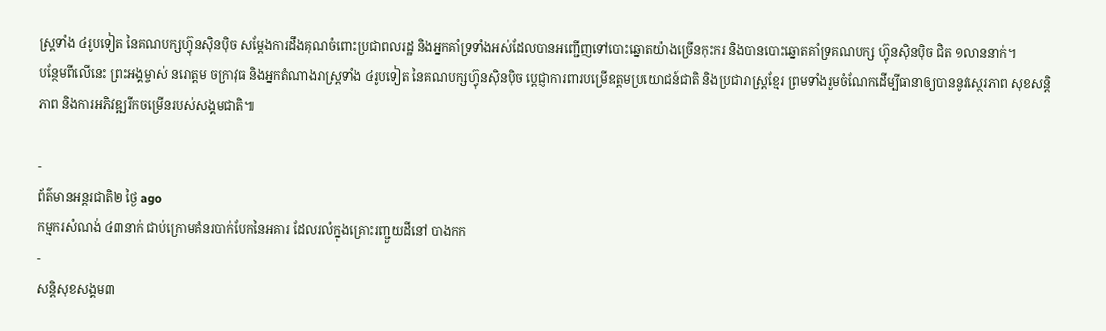ស្ត្រទាំង ៤រូបទៀត នៃគណបក្សហ៊្វុនស៊ិនប៉ិច សម្ដែងការដឹងគុណចំពោះប្រជាពលរដ្ឋ និងអ្នកគាំទ្រទាំងអស់ដែលបានអញ្ជើញទៅបោះឆ្នោតយ៉ាងច្រើនកុះករ និងបានបោះឆ្នោតគាំទ្រគណបក្ស ហ៊្វុនស៊ិនប៉ិច ជិត ១លាននាក់។
បន្ថែមពីលើនេះ ព្រះអង្គម្ចាស់ នរោត្តម ចក្រាវុធ និងអ្នកតំណាងរាស្ត្រទាំង ៤រូបទៀត នៃគណបក្សហ៊្វុនស៊ិនប៉ិច ប្តេជ្ញាការពារបម្រើឧត្តមប្រយោជន៍ជាតិ និងប្រជារាស្ត្រខ្មែរ ព្រមទាំងរួមចំណែកដើម្បីធានាឲ្យបាននូវស្ថេរភាព សុខសន្តិភាព និងការអភិវឌ្ឍរីកចម្រើនរបស់សង្គមជាតិ៕

-
ព័ត៌មានអន្ដរជាតិ២ ថ្ងៃ ago
កម្មករសំណង់ ៤៣នាក់ ជាប់ក្រោមគំនរបាក់បែកនៃអគារ ដែលរលំក្នុងគ្រោះរញ្ជួយដីនៅ បាងកក
-
សន្តិសុខសង្គម៣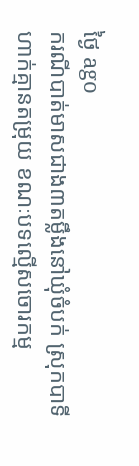ថ្ងៃ ago
ករណីបាត់មាសជាង៣តម្លឹងនៅឃុំចំបក់ ស្រុកបាទី ហាក់គ្មានតម្រុយ ខណៈបទល្មើសចោរកម្ម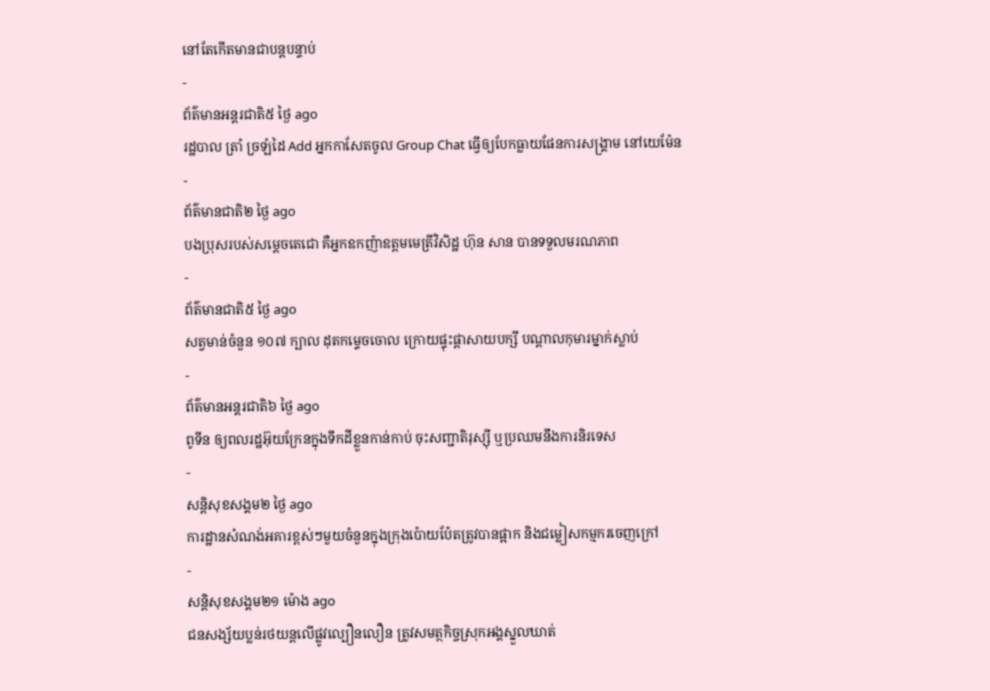នៅតែកើតមានជាបន្តបន្ទាប់
-
ព័ត៌មានអន្ដរជាតិ៥ ថ្ងៃ ago
រដ្ឋបាល ត្រាំ ច្រឡំដៃ Add អ្នកកាសែតចូល Group Chat ធ្វើឲ្យបែកធ្លាយផែនការសង្គ្រាម នៅយេម៉ែន
-
ព័ត៌មានជាតិ២ ថ្ងៃ ago
បងប្រុសរបស់សម្ដេចតេជោ គឺអ្នកឧកញ៉ាឧត្តមមេត្រីវិសិដ្ឋ ហ៊ុន សាន បានទទួលមរណភាព
-
ព័ត៌មានជាតិ៥ ថ្ងៃ ago
សត្វមាន់ចំនួន ១០៧ ក្បាល ដុតកម្ទេចចោល ក្រោយផ្ទុះផ្ដាសាយបក្សី បណ្តាលកុមារម្នាក់ស្លាប់
-
ព័ត៌មានអន្ដរជាតិ៦ ថ្ងៃ ago
ពូទីន ឲ្យពលរដ្ឋអ៊ុយក្រែនក្នុងទឹកដីខ្លួនកាន់កាប់ ចុះសញ្ជាតិរុស្ស៊ី ឬប្រឈមនឹងការនិរទេស
-
សន្តិសុខសង្គម២ ថ្ងៃ ago
ការដ្ឋានសំណង់អគារខ្ពស់ៗមួយចំនួនក្នុងក្រុងប៉ោយប៉ែតត្រូវបានផ្អាក និងជម្លៀសកម្មករចេញក្រៅ
-
សន្តិសុខសង្គម២១ ម៉ោង ago
ជនសង្ស័យប្លន់រថយន្តលើផ្លូវល្បឿនលឿន ត្រូវសមត្ថកិច្ចស្រុកអង្គស្នួលឃាត់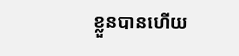ខ្លួនបានហើយ